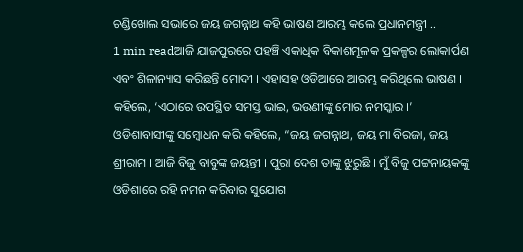ଚଣ୍ଡିଖୋଲ ସଭାରେ ଜୟ ଜଗନ୍ନାଥ କହି ଭାଷଣ ଆରମ୍ଭ କଲେ ପ୍ରଧାନମନ୍ତ୍ରୀ ..
1 min readଆଜି ଯାଜପୁରରେ ପହଞ୍ଚି ଏକାଧିକ ବିକାଶମୂଳକ ପ୍ରକଳ୍ପର ଲୋକାର୍ପଣ ଏବଂ ଶିଳାନ୍ୟାସ କରିଛନ୍ତି ମୋଦୀ । ଏହାସହ ଓଡିଆରେ ଆରମ୍ଭ କରିଥିଲେ ଭାଷଣ । କହିଲେ, ‘ଏଠାରେ ଉପସ୍ଥିତ ସମସ୍ତ ଭାଇ, ଭଉଣୀଙ୍କୁ ମୋର ନମସ୍କାର ।’ ଓଡିଶାବାସୀଙ୍କୁ ସମ୍ବୋଧନ କରି କହିଲେ, “ଜୟ ଜଗନ୍ନାଥ, ଜୟ ମା ବିରଜା, ଜୟ ଶ୍ରୀରାମ । ଆଜି ବିଜୁ ବାବୁଙ୍କ ଜୟନ୍ତୀ । ପୁରା ଦେଶ ତାଙ୍କୁ ଝୁରୁଛି । ମୁଁ ବିଜୁ ପଟ୍ଟନାୟକଙ୍କୁ ଓଡିଶାରେ ରହି ନମନ କରିବାର ସୁଯୋଗ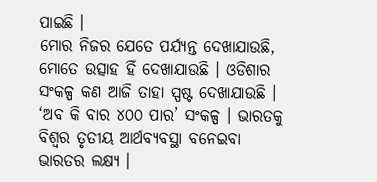ପାଇଛି ।
ମୋର ନିଜର ଯେତେ ପର୍ଯ୍ୟନ୍ତ ଦେଖାଯାଉଛି, ମୋତେ ଉତ୍ସାହ ହିଁ ଦେଖାଯାଉଛି । ଓଡିଶାର ସଂକଳ୍ପ କଣ ଆଜି ତାହା ସ୍ପଷ୍ଟ ଦେଖାଯାଉଛି । ‘ଅବ କି ବାର ୪୦୦ ପାର’ ସଂକଳ୍ପ । ଭାରତକୁ ବିଶ୍ୱର ତୃତୀୟ ଆର୍ଥବ୍ୟବସ୍ଥା ବନେଇବା ଭାରତର ଲକ୍ଷ୍ୟ ।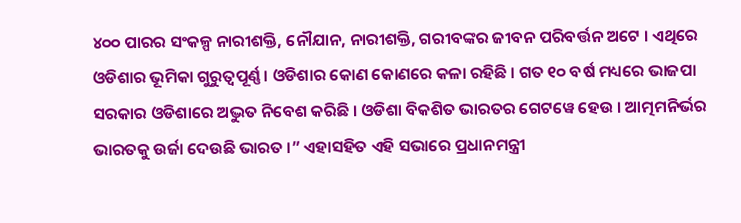୪୦୦ ପାରର ସଂକଳ୍ପ ନାରୀଶକ୍ତି, ନୌଯାନ, ନାରୀଶକ୍ତି, ଗରୀବଙ୍କର ଜୀବନ ପରିବର୍ତ୍ତନ ଅଟେ । ଏଥିରେ ଓଡିଶାର ଭୂମିକା ଗୁରୁତ୍ୱପୂର୍ଣ୍ଣ । ଓଡିଶାର କୋଣ କୋଣରେ କଳା ରହିଛି । ଗତ ୧୦ ବର୍ଷ ମଧ୍ୟରେ ଭାଜପା ସରକାର ଓଡିଶାରେ ଅଦ୍ଭୁତ ନିବେଶ କରିଛି । ଓଡିଶା ବିକଶିତ ଭାରତର ଗେଟୱେ ହେଉ । ଆତ୍ମମନିର୍ଭର ଭାରତକୁ ଉର୍ଜା ଦେଉଛି ଭାରତ ।” ଏହାସହିତ ଏହି ସଭାରେ ପ୍ରଧାନମନ୍ତ୍ରୀ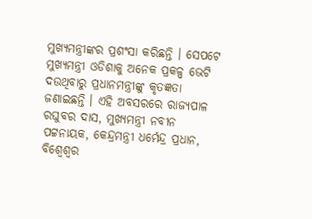ମୁଖ୍ୟମନ୍ତ୍ରୀଙ୍କର ପ୍ରଶଂସା କରିଛନ୍ତି । ସେପଟେ ମୁଖ୍ୟମନ୍ତ୍ରୀ ଓଡିଶାକୁ ଅନେକ ପ୍ରକଳ୍ପ ଭେଟି ଦଉଥିବାରୁ ପ୍ରଧାନମନ୍ତ୍ରୀଙ୍କୁ କୃତଜ୍ଞତା ଜଣାଇଛନ୍ତି । ଏହି ଅବସରରେ ରାଜ୍ୟପାଳ ରଘୁବର ଦାସ, ମୁଖ୍ୟମନ୍ତ୍ରୀ ନବୀନ ପଟ୍ଟନାୟକ, କେନ୍ଦ୍ରମନ୍ତ୍ରୀ ଧର୍ମେନ୍ଦ୍ର ପ୍ରଧାନ, ବିଶ୍ୱେଶ୍ୱର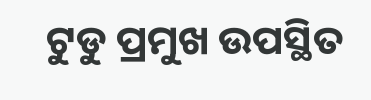ଟୁଡୁ ପ୍ରମୁଖ ଉପସ୍ଥିତ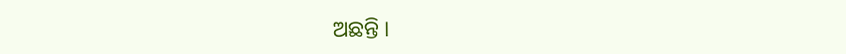ଅଛନ୍ତି ।